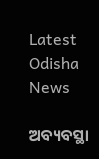Latest Odisha News

ଅବ୍ୟବସ୍ଥା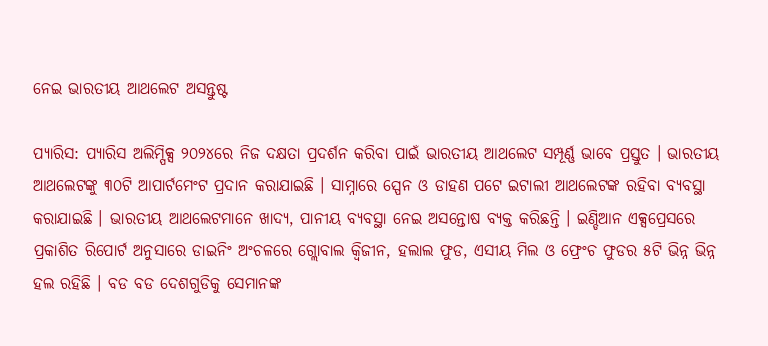ନେଇ ଭାରତୀୟ ଆଥଲେଟ ଅସନ୍ତୁଷ୍ଟ

ପ୍ୟାରିସ: ପ୍ୟାରିସ ଅଲିମ୍ପିକ୍ସ ୨୦୨୪ରେ ନିଜ ଦକ୍ଷତା ପ୍ରଦର୍ଶନ କରିବା ପାଇଁ ଭାରତୀୟ ଆଥଲେଟ ସମ୍ପୂର୍ଣ୍ଣ ଭାବେ ପ୍ରସ୍ତୁତ । ଭାରତୀୟ ଆଥଲେଟଙ୍କୁ ୩୦ଟି ଆପାର୍ଟମେଂଟ ପ୍ରଦାନ କରାଯାଇଛି । ସାମ୍ନାରେ ସ୍ପେନ ଓ ଡାହଣ ପଟେ ଇଟାଲୀ ଆଥଲେଟଙ୍କ ରହିବା ବ୍ୟବସ୍ଥା କରାଯାଇଛି । ଭାରତୀୟ ଆଥଲେଟମାନେ ଖାଦ୍ୟ, ପାନୀୟ ବ୍ୟବସ୍ଥା ନେଇ ଅସନ୍ତୋଷ ବ୍ୟକ୍ତ କରିଛନ୍ତି । ଇଣ୍ଡିଆନ ଏକ୍ସପ୍ରେସରେ ପ୍ରକାଶିତ ରିପୋର୍ଟ ଅନୁସାରେ ଡାଇନିଂ ଅଂଚଳରେ ଗ୍ଲୋବାଲ କ୍ୱିଜୀନ, ହଲାଲ ଫୁଡ, ଏସୀୟ ମିଲ ଓ ଫ୍ରେଂଚ ଫୁଡର ୫ଟି ଭିନ୍ନ ଭିନ୍ନ ହଲ ରହିଛି । ବଡ ବଡ ଦେଶଗୁଡିକୁ ସେମାନଙ୍କ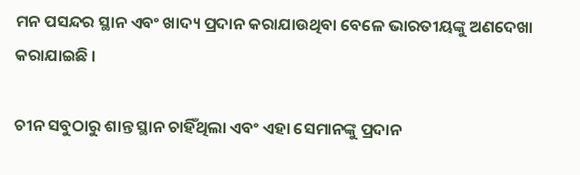ମନ ପସନ୍ଦର ସ୍ଥାନ ଏବଂ ଖାଦ୍ୟ ପ୍ରଦାନ କରାଯାଉଥିବା ବେଳେ ଭାରତୀୟଙ୍କୁ ଅଣଦେଖା କରାଯାଇଛି ।

ଚୀନ ସବୁଠାରୁ ଶାନ୍ତ ସ୍ଥାନ ଚାହିଁଥିଲା ଏବଂ ଏହା ସେମାନଙ୍କୁ ପ୍ରଦାନ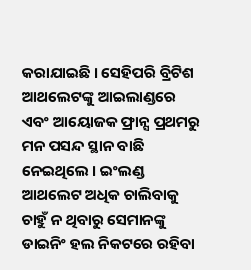କରାଯାଇଛି । ସେହିପରି ବ୍ରିଟିଶ ଆଥଲେଟଙ୍କୁ ଆଇଲାଣ୍ଡରେ ଏବଂ ଆୟୋଜକ ଫ୍ରାନ୍ସ ପ୍ରଥମରୁ ମନ ପସନ୍ଦ ସ୍ଥାନ ବାଛି ନେଇଥିଲେ । ଇଂଲଣ୍ଡ ଆଥଲେଟ ଅଧିକ ଚାଲିବାକୁ ଚାହୁଁ ନ ଥିବାରୁ ସେମାନଙ୍କୁ ଡାଇନିଂ ହଲ ନିକଟରେ ରହିବା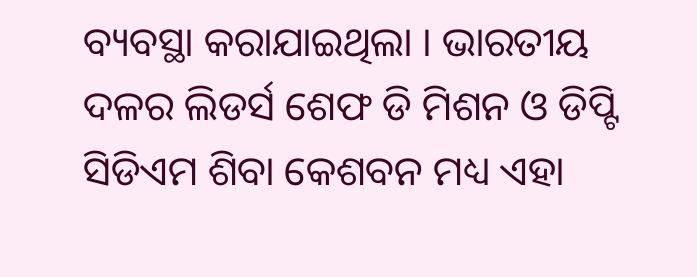ବ୍ୟବସ୍ଥା କରାଯାଇଥିଲା । ଭାରତୀୟ ଦଳର ଲିଡର୍ସ ଶେଫ ଡି ମିଶନ ଓ ଡିପ୍ଟି ସିଡିଏମ ଶିବା କେଶବନ ମଧ୍ୟ ଏହା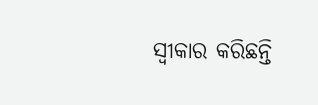ସ୍ୱୀକାର କରିଛନ୍ତି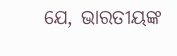ଯେ, ଭାରତୀୟଙ୍କ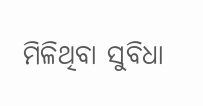ମିଳିଥିବା ସୁବିଧା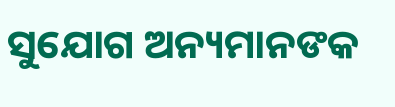ସୁଯୋଗ ଅନ୍ୟମାନଙକ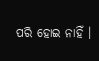ପରି ହୋଇ ନାହିଁ ।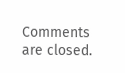Comments are closed.